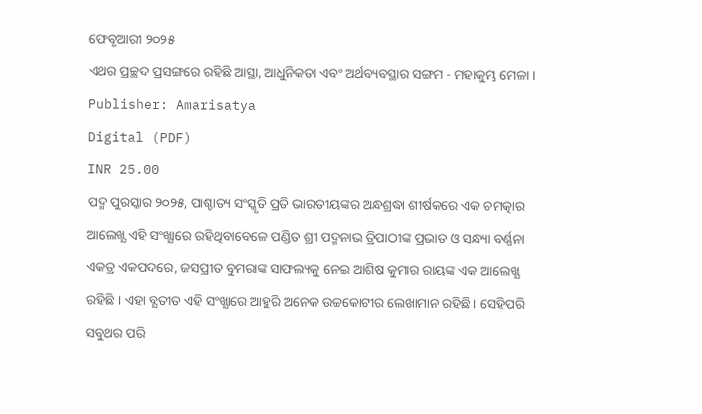ଫେବୃଆରୀ ୨୦୨୫
ଏଥର ପ୍ରଚ୍ଛଦ ପ୍ରସଙ୍ଗରେ ରହିଛି ଆସ୍ଥା, ଆଧୁନିକତା ଏବଂ ଅର୍ଥବ୍ୟବସ୍ଥାର ସଙ୍ଗମ - ମହାକୁମ୍ଭ ମେଳା ।
Publisher: Amarisatya
Digital (PDF)
INR 25.00
ପଦ୍ମ ପୁରସ୍କାର ୨୦୨୫, ପାଶ୍ଚାତ୍ୟ ସଂସ୍କୃତି ପ୍ରତି ଭାରତୀୟଙ୍କର ଅନ୍ଧଶ୍ରଦ୍ଧା ଶୀର୍ଷକରେ ଏକ ଚମତ୍କାର ଆଲେଖ୍ଯ ଏହି ସଂଖ୍ଯାରେ ରହିଥିବାବେଳେ ପଣ୍ଡିତ ଶ୍ରୀ ପଦ୍ମନାଭ ତ୍ରିପାଠୀଙ୍କ ପ୍ରଭାତ ଓ ସନ୍ଧ୍ୟା ବର୍ଣ୍ଣନା ଏକତ୍ର ଏକପଦରେ, ଜସପ୍ରୀତ ବୁମରାଙ୍କ ସାଫଲ୍ୟକୁ ନେଇ ଆଶିଷ କୁମାର ରାୟଙ୍କ ଏକ ଆଲେଖ୍ଯ ରହିଛି । ଏହା ବ୍ଯତୀତ ଏହି ସଂଖ୍ଯାରେ ଆହୁରି ଅନେକ ଉଚ୍ଚକୋଟୀର ଲେଖାମାନ ରହିଛି। ସେହିପରି ସବୁଥର ପରି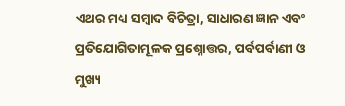ଏଥର ମଧ୍ୟ ସମ୍ବାଦ ବିଚିତ୍ରା, ସାଧାରଣ ଜ୍ଞାନ ଏବଂ ପ୍ରତିଯୋଗିତାମୂଳକ ପ୍ରଶ୍ନୋତ୍ତର, ପର୍ବପର୍ବାଣୀ ଓ ମୁଖ୍ୟ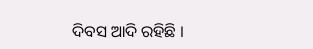ଦିବସ ଆଦି ରହିଛି ।